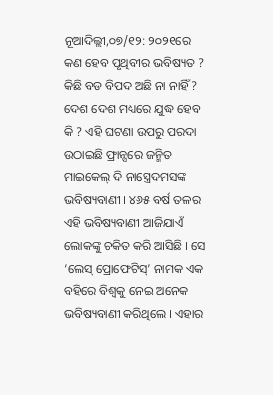ନୂଆଦିଲ୍ଲୀ,୦୭/୧୨: ୨୦୨୧ରେ କଣ ହେବ ପୃଥିବୀର ଭବିଷ୍ୟତ ? କିଛି ବଡ ବିପଦ ଅଛି ନା ନାହିଁ ? ଦେଶ ଦେଶ ମଧ୍ୟରେ ଯୁଦ୍ଧ ହେବ କି ? ଏହି ଘଟଣା ଉପରୁ ପରଦା ଉଠାଇଛି ଫ୍ରାନ୍ସରେ ଜନ୍ମିତ ମାଇକେଲ୍ ଦି ନାସ୍ତ୍ରେଦମସଙ୍କ ଭବିଷ୍ୟବାଣୀ । ୪୬୫ ବର୍ଷ ତଳର ଏହି ଭବିଷ୍ୟବାଣୀ ଆଜିଯାଏଁ ଲୋକଙ୍କୁ ଚକିତ କରି ଆସିଛି । ସେ ‘ଲେସ୍ ପ୍ରୋଫେଟିସ୍’ ନାମକ ଏକ ବହିରେ ବିଶ୍ୱକୁ ନେଇ ଅନେକ ଭବିଷ୍ୟବାଣୀ କରିଥିଲେ । ଏହାର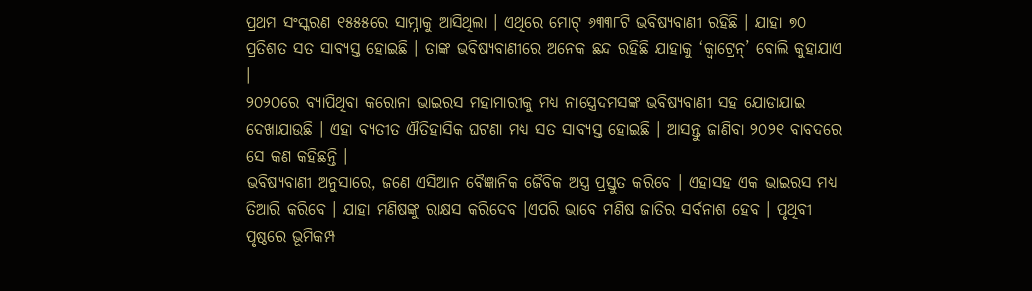ପ୍ରଥମ ସଂସ୍କରଣ ୧୫୫୫ରେ ସାମ୍ନାକୁ ଆସିଥିଲା । ଏଥିରେ ମୋଟ୍ ୬୩୩୮ଟି ଭବିଷ୍ୟବାଣୀ ରହିଛି । ଯାହା ୭୦ ପ୍ରତିଶତ ସତ ସାବ୍ୟସ୍ତ ହୋଇଛି । ତାଙ୍କ ଭବିଷ୍ୟବାଣୀରେ ଅନେକ ଛନ୍ଦ ରହିଛି ଯାହାକୁ ‘କ୍ୱାଟ୍ରେନ୍’ ବୋଲି କୁହାଯାଏ ।
୨୦୨୦ରେ ବ୍ୟାପିଥିବା କରୋନା ଭାଇରସ ମହାମାରୀକୁ ମଧ୍ୟ ନାସ୍ତ୍ରେଦମସଙ୍କ ଭବିଷ୍ୟବାଣୀ ସହ ଯୋଡାଯାଇ ଦେଖାଯାଉଛି । ଏହା ବ୍ୟତୀତ ଐତିହାସିକ ଘଟଣା ମଧ୍ୟ ସତ ସାବ୍ୟସ୍ତ ହୋଇଛି । ଆସନ୍ତୁ ଜାଣିବା ୨୦୨୧ ବାବଦରେ ସେ କଣ କହିଛନ୍ତି ।
ଭବିଷ୍ୟବାଣୀ ଅନୁସାରେ, ଜଣେ ଏସିଆନ ବୈଜ୍ଞାନିକ ଜୈବିକ ଅସ୍ତ୍ର ପ୍ରସ୍ତୁତ କରିବେ । ଏହାସହ ଏକ ଭାଇରସ ମଧ୍ୟ ତିଆରି କରିବେ । ଯାହା ମଣିଷଙ୍କୁ ରାକ୍ଷସ କରିଦେବ ।ଏପରି ଭାବେ ମଣିଷ ଜାତିର ସର୍ବନାଶ ହେବ । ପୃଥିବୀ ପୃଷ୍ଠରେ ଭୂମିକମ୍ପ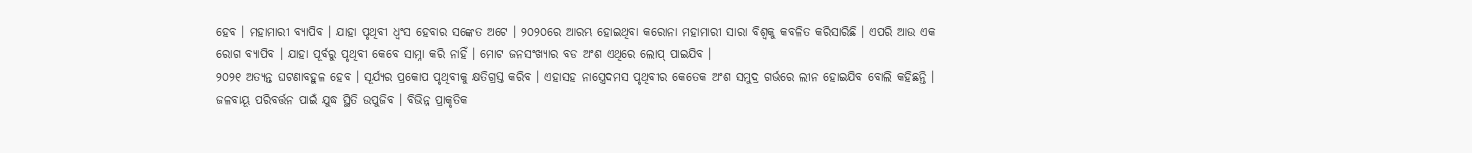ହେବ । ମହାମାରୀ ବ୍ୟାପିବ । ଯାହା ପୃଥିବୀ ଧ୍ୱଂସ ହେବାର ସଙ୍କେତ ଅଟେ । ୨୦୨୦ରେ ଆରମ୍ଭ ହୋଇଥିବା କରୋନା ମହାମାରୀ ସାରା ବିଶ୍ୱକୁ କବଳିତ କରିସାରିଛି । ଏପରି ଆଉ ଏକ ରୋଗ ବ୍ୟାପିବ । ଯାହା ପୂର୍ବରୁ ପୃଥିବୀ କେବେ ସାମ୍ନା କରି ନାହିଁ । ମୋଟ ଜନସଂଖ୍ୟାର ବଡ ଅଂଶ ଏଥିରେ ଲୋପ୍ ପାଇଯିବ ।
୨୦୨୧ ଅତ୍ୟନ୍ତ ଘଟଣାବହୁଳ ହେବ । ସୂର୍ଯ୍ୟର ପ୍ରକୋପ ପୃଥିବୀକୁ କ୍ଷତିଗ୍ରସ୍ତ କରିବ । ଏହାସହ ନାସ୍ତ୍ରେଦମସ ପୃଥିବୀର କେତେକ ଅଂଶ ସମୁଦ୍ର ଗର୍ଭରେ ଲୀନ ହୋଇଯିବ ବୋଲି କହିଛନ୍ତି । ଜଳବାୟୂ ପରିବର୍ତ୍ତନ ପାଇଁ ଯୁଦ୍ଧ ସ୍ଥିତି ଉପୁଜିବ । ବିଭିନ୍ନ ପ୍ରାକୃତିକ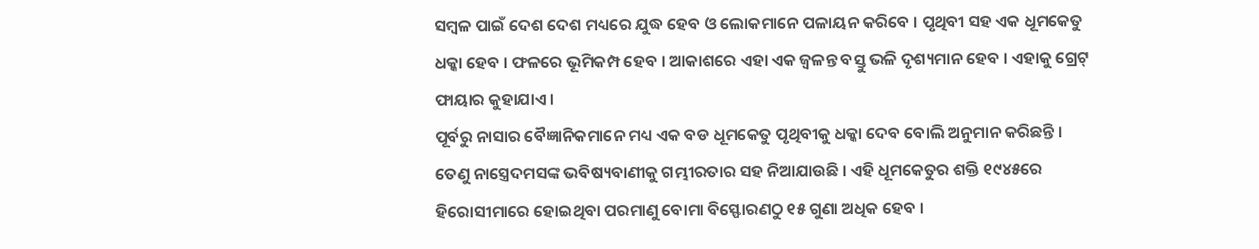ସମ୍ବଳ ପାଇଁ ଦେଶ ଦେଶ ମଧ୍ୟରେ ଯୁଦ୍ଧ ହେବ ଓ ଲୋକମାନେ ପଳାୟନ କରିବେ । ପୃଥିବୀ ସହ ଏକ ଧୂମକେତୁ ଧକ୍କା ହେବ । ଫଳରେ ଭୂମିକମ୍ପ ହେବ । ଆକାଶରେ ଏହା ଏକ ଜ୍ୱଳନ୍ତ ବସ୍ତୁ ଭଳି ଦୃଶ୍ୟମାନ ହେବ । ଏହାକୁ ଗ୍ରେଟ୍ ଫାୟାର କୁହାଯାଏ ।
ପୂର୍ବରୁ ନାସାର ବୈଜ୍ଞାନିକମାନେ ମଧ୍ୟ ଏକ ବଡ ଧୂମକେତୁ ପୃଥିବୀକୁ ଧକ୍କା ଦେବ ବୋଲି ଅନୁମାନ କରିଛନ୍ତି । ତେଣୁ ନାସ୍ତ୍ରେଦମସଙ୍କ ଭବିଷ୍ୟବାଣୀକୁ ଗମ୍ଭୀରତାର ସହ ନିଆଯାଉଛି । ଏହି ଧୂମକେତୁର ଶକ୍ତି ୧୯୪୫ରେ ହିରୋସୀମାରେ ହୋଇଥିବା ପରମାଣୁ ବୋମା ବିସ୍ଫୋରଣଠୁ ୧୫ ଗୁଣା ଅଧିକ ହେବ ।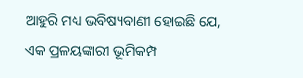ଆହୁରି ମଧ୍ୟ ଭବିଷ୍ୟବାଣୀ ହୋଇଛି ଯେ, ଏକ ପ୍ରଳୟଙ୍କାରୀ ଭୂମିକମ୍ପ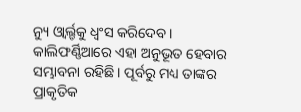ନ୍ୟୁ ଓ୍ୱାର୍ଲ୍ଡକୁ ଧ୍ୱଂସ କରିଦେବ । କାଲିଫର୍ଣ୍ଣିଆରେ ଏହା ଅନୁଭୂତ ହେବାର ସମ୍ଭାବନା ରହିଛି । ପୂର୍ବରୁ ମଧ୍ୟ ତାଙ୍କର ପ୍ରାକୃତିକ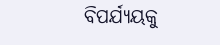ବିପର୍ଯ୍ୟୟକୁ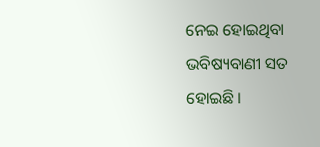ନେଇ ହୋଇଥିବା ଭବିଷ୍ୟବାଣୀ ସତ ହୋଇଛି ।